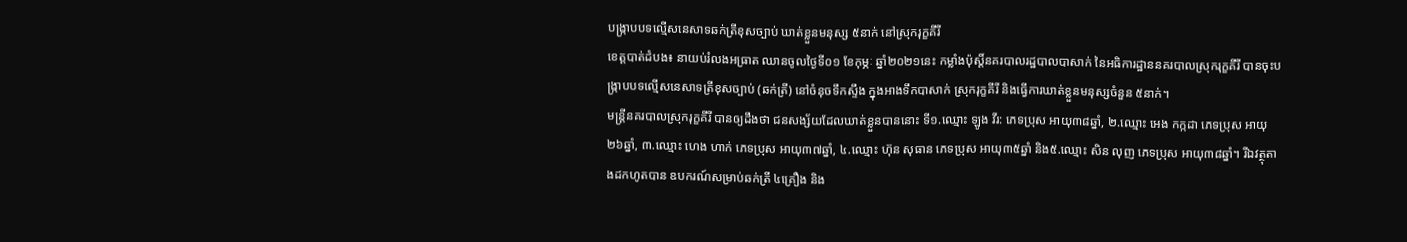បង្ក្រាបបទល្មើសនេសាទឆក់ត្រីខុសច្បាប់ ឃាត់ខ្លួនមនុស្ស ៥នាក់ នៅស្រុករុក្ខគីរី
ខេត្តបាត់ដំបង៖ នាយប់រំលងអធ្រាត ឈានចូលថ្ងៃទី០១ ខែកុម្ភៈ ឆ្នាំ២០២១នេះ កម្លាំងប៉ុស្តិ៍នគរបាលរដ្ឋបាលបាសាក់ នៃអធិការដ្ឋាននគរបាលស្រុករុក្ខគីរី បានចុះបង្ក្រាបបទល្មើសនេសាទត្រីខុសច្បាប់ (ឆក់ត្រី) នៅចំនុចទឹកស្ទឹង ក្នុងអាងទឹកបាសាក់ ស្រុករុក្ខគីរី និងធ្វើការឃាត់ខ្លួនមនុស្សចំនួន ៥នាក់។
មន្ត្រីនគរបាលស្រុករុក្ខគីរី បានឲ្យដឹងថា ជនសង្ស័យដែលឃាត់ខ្លួនបាននោះ ទី១.ឈ្មោះ ឡូង វីរ: ភេទប្រុស អាយុ៣៨ឆ្នាំ, ២.ឈ្មោះ អេង កក្កដា ភេទប្រុស អាយុ២៦ឆ្នាំ, ៣.ឈ្មោះ ហេង ហាក់ ភេទប្រុស អាយុ៣៧ឆ្នាំ, ៤.ឈ្មោះ ហ៊ុន សុធាន ភេទប្រុស អាយុ៣៥ឆ្នាំ និង៥.ឈ្មោះ សិន លុញ ភេទប្រុស អាយុ៣៨ឆ្នាំ។ រីឯវត្ថុតាងដកហូតបាន ឧបករណ៍សម្រាប់ឆក់ត្រី ៤គ្រឿង និង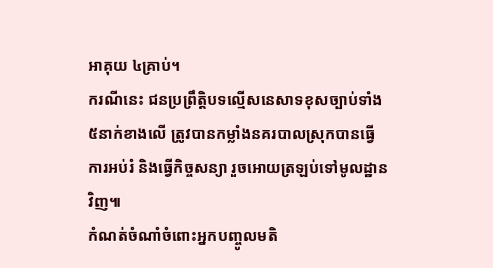អាគុយ ៤គ្រាប់។
ករណីនេះ ជនប្រព្រឹត្តិបទល្មើសនេសាទខុសច្បាប់ទាំង ៥នាក់ខាងលើ ត្រូវបានកម្លាំងនគរបាលស្រុកបានធ្វើការអប់រំ និងធ្វើកិច្ចសន្យា រួចអោយត្រឡប់ទៅមូលដ្ឋានវិញ៕
កំណត់ចំណាំចំពោះអ្នកបញ្ចូលមតិ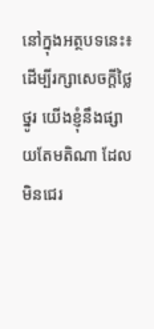នៅក្នុងអត្ថបទនេះ៖ ដើម្បីរក្សាសេចក្ដីថ្លៃថ្នូរ យើងខ្ញុំនឹងផ្សាយតែមតិណា ដែលមិនជេរ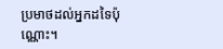ប្រមាថដល់អ្នកដទៃប៉ុណ្ណោះ។